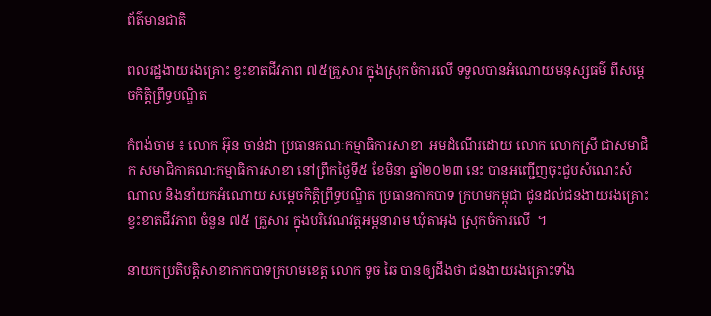ព័ត៌មានជាតិ

ពលរដ្ឋងាយរងគ្រោះ ខ្វះខាតជីវភាព ៧៥គ្រួសារ ក្នុងស្រុកចំការលើ ទទួលបានអំណោយមនុស្សធម៌ ពីសម្ដេចកិត្តិព្រឹទ្ធបណ្ឌិត

កំពង់ចាម ៖ លោក អ៊ុន ចាន់ដា ប្រធានគណៈកម្មាធិការសាខា  អមដំណើរដោយ លោក លោកស្រី ជាសមាជិក សមាជិកាគណ:កម្មាធិការសាខា នៅព្រឹកថ្ងៃទី៥ ខែមិនា ឆ្នាំ២០២៣ នេះ បានអញ្ជើញចុះជួបសំណេះសំណាល និងនាំយកអំណោយ សម្តេចកិត្តិព្រឹទ្ធបណ្ឌិត ប្រធានកាកបាទ ក្រហមកម្ពុជា ជូនដល់ជនងាយរងគ្រោះ ខ្វះខាតជីវភាព ចំនួន ៧៥ គ្រួសារ ក្នុងបរិវេណវត្តអម្ពនារាម ឃុំតាអុង ស្រុកចំការលើ  ។

នាយកប្រតិបត្តិសាខាកាកបាទក្រហមខេត្ត លោក ទូច ឆៃ បានឲ្យដឹងថា ជនងាយរងគ្រោះទាំង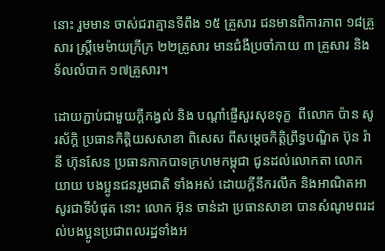នោះ រួមមាន ចាស់ជរាគ្មានទីពឹង ១៥ គ្រួសារ ជនមានពិការភាព ១៨គ្រួសារ ស្ត្រីមេម៉ាយក្រីក្រ ២២គ្រួសារ មានជំងឺប្រចាំកាយ ៣ គ្រួសារ និងទ័លលំបាក ១៧គ្រួសារ។

ដោយភ្ជាប់ជាមួយក្តីកង្វល់ និង បណ្តាំផ្ញើសួរសុខទុក្ខ  ពីលោក ប៉ាន សូរស័ក្តិ ប្រធានកិត្តិយសសាខា ពិសេស ពីសម្ដេចកិត្ដិព្រឹទ្ធបណ្ឌិត ប៊ុន រ៉ានី ហ៊ុនសែន ប្រធានកាកបាទក្រហមកម្ពុជា ជូនដល់លោកតា លោកយាយ បងប្អូនជនរួមជាតិ ទាំងអស់ ដោយក្តីនឹករលឹក និងអាណិតអាសូរជាទីបំផុត នោះ លោក អ៊ុន ចាន់ដា ប្រធានសាខា បានសំណូមពរដល់បងប្អូនប្រជាពលរដ្ឋទាំងអ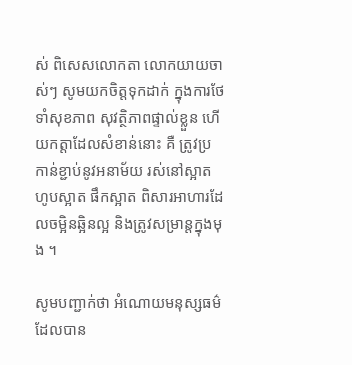ស់ ពិសេសលោកតា លោកយាយចាស់ៗ សូមយកចិត្តទុកដាក់ ក្នុងការថែទាំសុខភាព សុវត្ថិភាពផ្ទាល់ខ្លួន ហើយកត្តាដែលសំខាន់នោះ គឺ ត្រូវប្រកាន់ខ្ជាប់នូវអនាម័យ រស់នៅស្អាត ហូបស្អាត ផឹកស្អាត ពិសារអាហារដែលចម្អិនឆ្អិនល្អ និងត្រូវសម្រាន្តក្នុងមុង ។

សូមបញ្ជាក់ថា អំណោយមនុស្សធម៌ ដែលបាន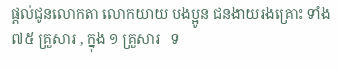ផ្តល់ជូនលោកតា លោកយាយ បងប្អូន ជនងាយរងគ្រោះ ទាំង ៧៥ គ្រួសារ , ក្នុង ១ គ្រួសារ   ទ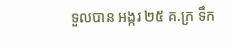ទួលបាន អង្ករ ២៥ គ.ក្រ ទឹក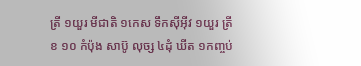ត្រី ១យួរ មីជាតិ ១កេស ទឹកស៊ីអ៊ីវ ១យួរ ត្រីខ ១០ កំប៉ុង សាប៊ូ លុច្ស ៤ដុំ ឃីត ១កញ្ចប់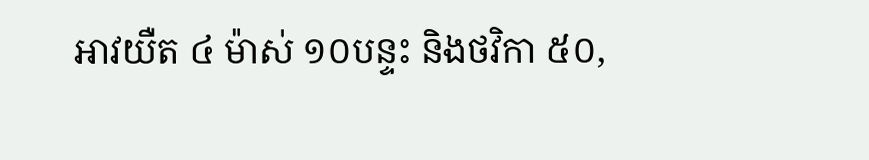អាវយឺត ៤ ម៉ាស់ ១០បន្ទះ និងថវិកា ៥០,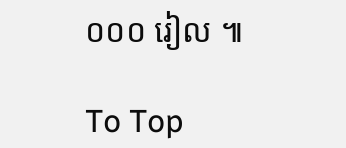០០០ រៀល ៕

To Top